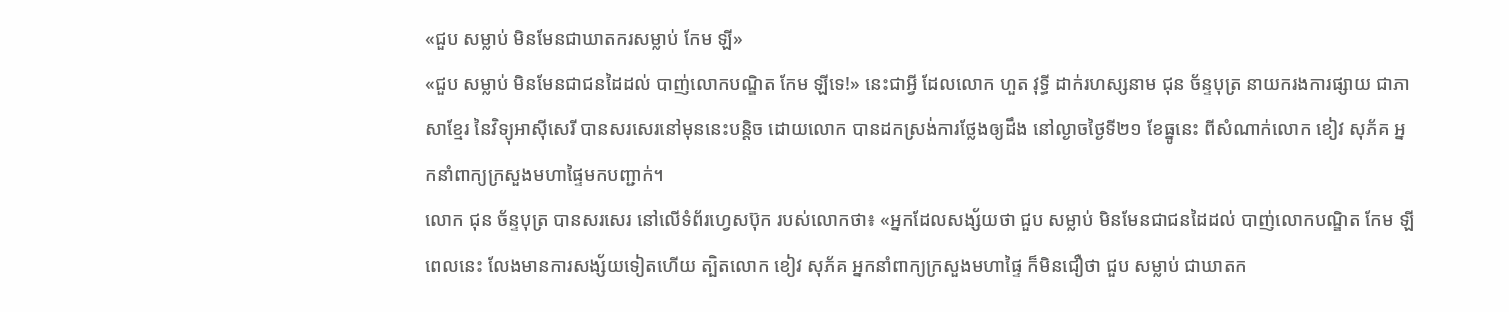«ជួប សម្លាប់ មិនមែនជាឃាតករសម្លាប់ កែម ឡី»
«ជួប សម្លាប់ មិនមែនជាជនដៃដល់ បាញ់លោកបណ្ឌិត កែម ឡីទេ!» នេះជាអ្វី ដែលលោក ហួត វុទ្ធី ដាក់រហស្សនាម ជុន ច័ន្ទបុត្រ នាយករងការផ្សាយ ជាភាសាខ្មែរ នៃវិទ្យុអាស៊ីសេរី បានសរសេរនៅមុននេះបន្តិច ដោយលោក បានដកស្រង់ការថ្លែងឲ្យដឹង នៅល្ងាចថ្ងៃទី២១ ខែធ្នូនេះ ពីសំណាក់លោក ខៀវ សុភ័គ អ្នកនាំពាក្យក្រសួងមហាផ្ទៃមកបញ្ជាក់។
លោក ជុន ច័ន្ទបុត្រ បានសរសេរ នៅលើទំព័រហ្វេសប៊ុក របស់លោកថា៖ «អ្នកដែលសង្ស័យថា ជួប សម្លាប់ មិនមែនជាជនដៃដល់ បាញ់លោកបណ្ឌិត កែម ឡី ពេលនេះ លែងមានការសង្ស័យទៀតហើយ ត្បិតលោក ខៀវ សុភ័គ អ្នកនាំពាក្យក្រសួងមហាផ្ទៃ ក៏មិនជឿថា ជួប សម្លាប់ ជាឃាតក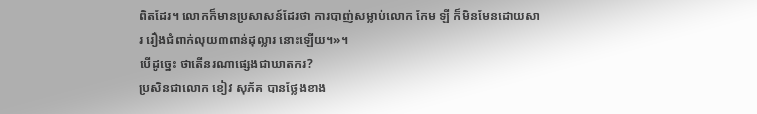ពិតដែរ។ លោកក៏មានប្រសាសន៍ដែរថា ការបាញ់សម្លាប់លោក កែម ឡី ក៏មិនមែនដោយសារ រឿងជំពាក់លុយ៣ពាន់ដុល្លារ នោះឡើយ។»។
បើដូច្នេះ ថាតើនរណាផ្សេងជាឃាតករ?
ប្រសិនជាលោក ខៀវ សុភ័គ បានថ្លែងខាង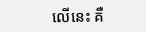លើនេះ គឺ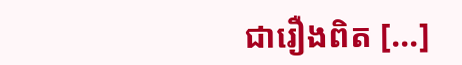ជារឿងពិត [...]